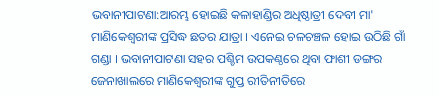ଭବାନୀପାଟଣା:ଆରମ୍ଭ ହୋଇଛି କଳାହାଣ୍ଡିର ଅଧିଷ୍ଠାତ୍ରୀ ଦେବୀ ମା' ମାଣିକେଶ୍ବରୀଙ୍କ ପ୍ରସିଦ୍ଧ ଛତର ଯାତ୍ରା । ଏନେଇ ଚଳଚଞ୍ଚଳ ହୋଇ ଉଠିଛି ଗାଁ ଗଣ୍ଡା । ଭବାନୀପାଟଣା ସହର ପଶ୍ଚିମ ଉପକଣ୍ଠରେ ଥିବା ଫାଶୀ ଡଙ୍ଗର ଜେନାଖାଲରେ ମାଣିକେଶ୍ୱରୀଙ୍କ ଗୁପ୍ତ ରୀତିନୀତିରେ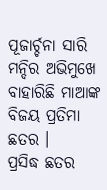ପୂଜାର୍ଚ୍ଚନା ସାରି ମନ୍ଦିର ଅଭିମୁଖେ ବାହାରିଛି ମାଆଙ୍କ ବିଜୟ ପ୍ରତିମା ଛତର ।
ପ୍ରସିଦ୍ଧ ଛତର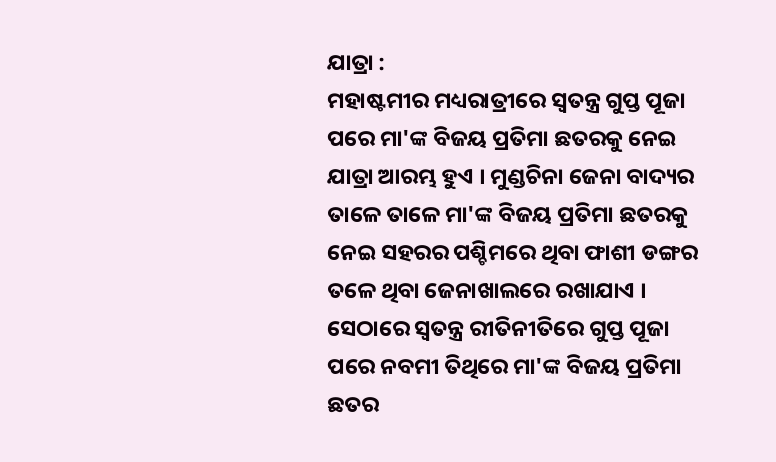ଯାତ୍ରା :
ମହାଷ୍ଟମୀର ମଧ୍ୟରାତ୍ରୀରେ ସ୍ଵତନ୍ତ୍ର ଗୁପ୍ତ ପୂଜା ପରେ ମା'ଙ୍କ ବିଜୟ ପ୍ରତିମା ଛତରକୁ ନେଇ ଯାତ୍ରା ଆରମ୍ଭ ହୁଏ । ମୁଣ୍ଡଚିନା ଜେନା ବାଦ୍ୟର ତାଳେ ତାଳେ ମା'ଙ୍କ ବିଜୟ ପ୍ରତିମା ଛତରକୁ ନେଇ ସହରର ପଶ୍ଚିମରେ ଥିବା ଫାଶୀ ଡଙ୍ଗର ତଳେ ଥିବା ଜେନାଖାଲରେ ରଖାଯାଏ । ସେଠାରେ ସ୍ଵତନ୍ତ୍ର ରୀତିନୀତିରେ ଗୁପ୍ତ ପୂଜା ପରେ ନବମୀ ତିଥିରେ ମା'ଙ୍କ ବିଜୟ ପ୍ରତିମା ଛତର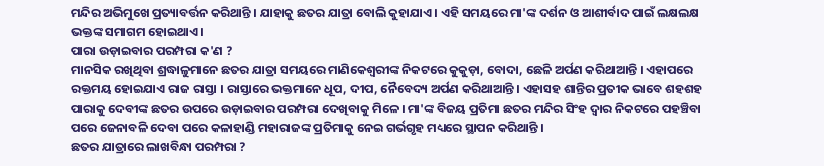ମନ୍ଦିର ଅଭିମୁଖେ ପ୍ରତ୍ୟାବର୍ତ୍ତନ କରିଥାନ୍ତି । ଯାହାକୁ ଛତର ଯାତ୍ରା ବୋଲି କୁହାଯାଏ । ଏହି ସମୟରେ ମା'ଙ୍କ ଦର୍ଶନ ଓ ଆଶୀର୍ବାଦ ପାଇଁ ଲକ୍ଷଲକ୍ଷ ଭକ୍ତଙ୍କ ସମାଗମ ହୋଇଥାଏ ।
ପାରା ଉଡ଼ାଇବାର ପରମ୍ପରା କ'ଣ ?
ମାନସିକ ରଖିଥିବା ଶ୍ରଦ୍ଧାଳୁମାନେ ଛତର ଯାତ୍ରା ସମୟରେ ମାଣିକେଶ୍ବରୀଙ୍କ ନିକଟରେ କୁକୁଡ଼ା, ବୋଦା, ଛେଳି ଅର୍ପଣ କରିଥାଆନ୍ତି । ଏହାପରେ ରକ୍ତମୟ ହୋଇଯାଏ ରାଜ ରାସ୍ତା । ରାସ୍ତାରେ ଭକ୍ତମାନେ ଧୂପ, ଦୀପ, ନୈବେଦ୍ୟ ଅର୍ପଣ କରିଥାଆନ୍ତି । ଏହାସହ ଶାନ୍ତିର ପ୍ରତୀକ ଭାବେ ଶହଶହ ପାରାକୁ ଦେବୀଙ୍କ ଛତର ଉପରେ ଉଡ଼ାଇବାର ପରମ୍ପରା ଦେଖିବାକୁ ମିଳେ । ମା'ଙ୍କ ବିଜୟ ପ୍ରତିମା ଛତର ମନ୍ଦିର ସିଂହ ଦ୍ଵାର ନିକଟରେ ପହଞ୍ଚିବା ପରେ ଜେନାବଳି ଦେବା ପରେ କଳାହାଣ୍ଡି ମହାରାଜଙ୍କ ପ୍ରତିମାକୁ ନେଇ ଗର୍ଭଗୃହ ମଧ୍ୟରେ ସ୍ଥାପନ କରିଥାନ୍ତି ।
ଛତର ଯାତ୍ରାରେ ଲାଖବିନ୍ଧା ପରମ୍ପରା ?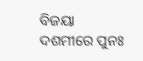ବିଜୟା ଦଶମୀରେ ପୁନଃ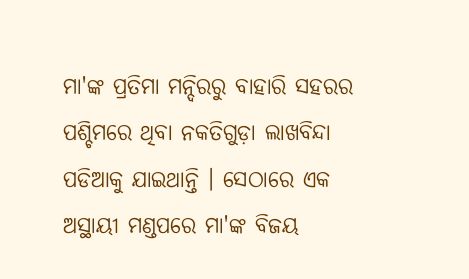ମା'ଙ୍କ ପ୍ରତିମା ମନ୍ଦିରରୁ ବାହାରି ସହରର ପଶ୍ଚିମରେ ଥିବା ନକତିଗୁଡ଼ା ଲାଖବିନ୍ଦା ପଡିଆକୁ ଯାଇଥାନ୍ତି । ସେଠାରେ ଏକ ଅସ୍ଥାୟୀ ମଣ୍ଡପରେ ମା'ଙ୍କ ବିଜୟ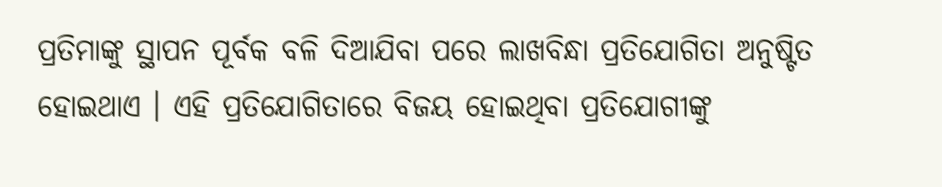ପ୍ରତିମାଙ୍କୁ ସ୍ଥାପନ ପୂର୍ବକ ବଳି ଦିଆଯିବା ପରେ ଲାଖବିନ୍ଧା ପ୍ରତିଯୋଗିତା ଅନୁଷ୍ଟିତ ହୋଇଥାଏ । ଏହି ପ୍ରତିଯୋଗିତାରେ ବିଜୟ ହୋଇଥିବା ପ୍ରତିଯୋଗୀଙ୍କୁ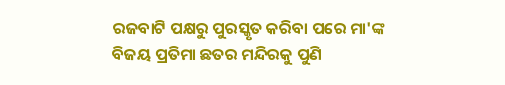ରଜବାଟି ପକ୍ଷରୁ ପୁରସ୍କୃତ କରିବା ପରେ ମା'ଙ୍କ ବିଜୟ ପ୍ରତିମା ଛତର ମନ୍ଦିରକୁ ପୁଣି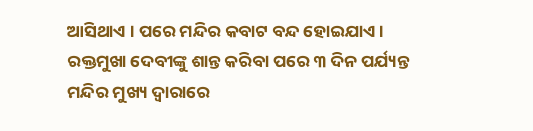ଆସିଥାଏ । ପରେ ମନ୍ଦିର କବାଟ ବନ୍ଦ ହୋଇଯାଏ । ରକ୍ତମୁଖା ଦେବୀଙ୍କୁ ଶାନ୍ତ କରିବା ପରେ ୩ ଦିନ ପର୍ଯ୍ୟନ୍ତ ମନ୍ଦିର ମୁଖ୍ୟ ଦ୍ଵାରାରେ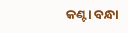କଣ୍ଟା ବନ୍ଧା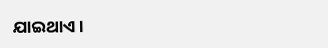ଯାଇଥାଏ ।